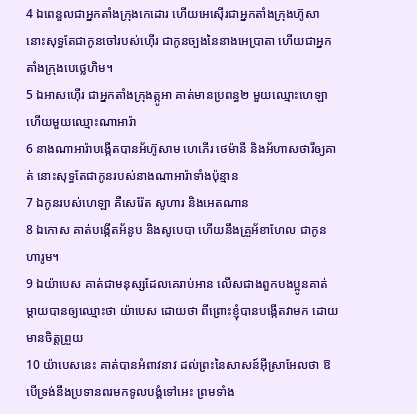4 ឯពេនួលជាអ្នកតាំងក្រុងកេដោរ ហើយអេស៊ើរជាអ្នកតាំងក្រុងហ៊ូសា នោះសុទ្ធតែជាកូនចៅរបស់ហ៊ើរ ជាកូនច្បងនៃនាងអេប្រាតា ហើយជាអ្នកតាំងក្រុងបេថ្លេហិម។
5 ឯអាសហ៊ើរ ជាអ្នកតាំងក្រុងត្កូអា គាត់មានប្រពន្ធ២ មួយឈ្មោះហេឡា ហើយមួយឈ្មោះណាអារ៉ា
6 នាងណាអារ៉ាបង្កើតបានអ័ហ៊ូសាម ហេភើរ ថេម៉ានី និងអ័ហាសថារីឲ្យគាត់ នោះសុទ្ធតែជាកូនរបស់នាងណាអារ៉ាទាំងប៉ុន្មាន
7 ឯកូនរបស់ហេឡា គឺសេរ៉ែត សូហារ និងអេតណាន
8 ឯកោស គាត់បង្កើតអ័នូប និងសូបេបា ហើយនឹងគ្រួអ័ខាហែល ជាកូនហារូម។
9 ឯយ៉ាបេស គាត់ជាមនុស្សដែលគេរាប់អាន លើសជាងពួកបងប្អូនគាត់ ម្តាយបានឲ្យឈ្មោះថា យ៉ាបេស ដោយថា ពីព្រោះខ្ញុំបានបង្កើតវាមក ដោយមានចិត្តព្រួយ
10 យ៉ាបេសនេះ គាត់បានអំពាវនាវ ដល់ព្រះនៃសាសន៍អ៊ីស្រាអែលថា ឱបើទ្រង់នឹងប្រទានពរមកទូលបង្គំទៅអេះ ព្រមទាំង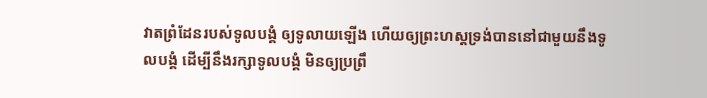វាតព្រំដែនរបស់ទូលបង្គំ ឲ្យទូលាយឡើង ហើយឲ្យព្រះហស្តទ្រង់បាននៅជាមួយនឹងទូលបង្គំ ដើម្បីនឹងរក្សាទូលបង្គំ មិនឲ្យប្រព្រឹ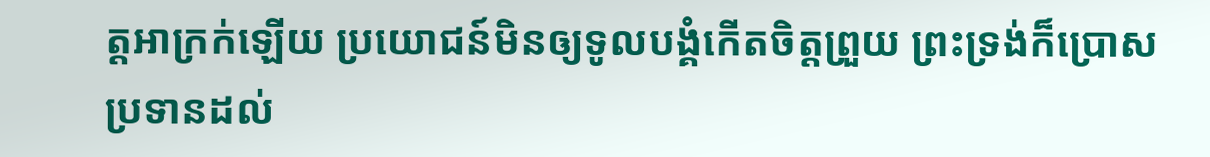ត្តអាក្រក់ឡើយ ប្រយោជន៍មិនឲ្យទូលបង្គំកើតចិត្តព្រួយ ព្រះទ្រង់ក៏ប្រោសប្រទានដល់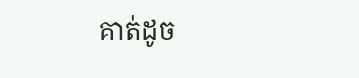គាត់ដូច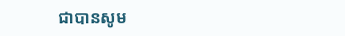ជាបានសូម